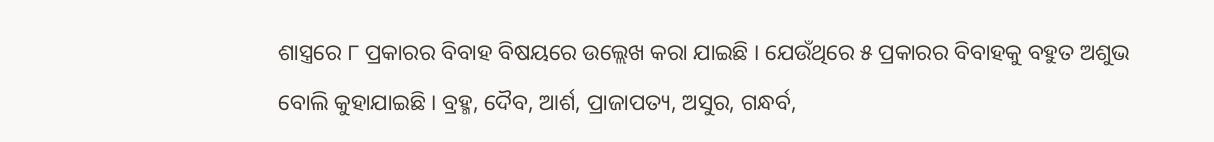ଶାସ୍ତ୍ରରେ ୮ ପ୍ରକାରର ବିବାହ ବିଷୟରେ ଉଲ୍ଲେଖ କରା ଯାଇଛି । ଯେଉଁଥିରେ ୫ ପ୍ରକାରର ବିବାହକୁ ବହୁତ ଅଶୁଭ ବୋଲି କୁହାଯାଇଛି । ବ୍ରହ୍ମ, ଦୈବ, ଆର୍ଶ, ପ୍ରାଜାପତ୍ୟ, ଅସୁର, ଗନ୍ଧର୍ବ,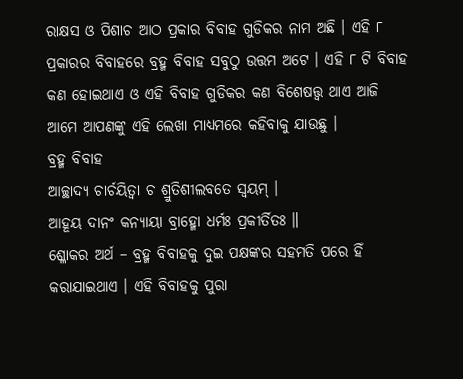ରାକ୍ଷସ ଓ ପିଶାଚ ଆଠ ପ୍ରକାର ବିବାହ ଗୁଡିକର ନାମ ଅଛି । ଏହି ୮ ପ୍ରକାରର ବିବାହରେ ବ୍ରହ୍ମ ବିବାହ ସବୁଠୁ ଉତ୍ତମ ଅଟେ । ଏହି ୮ ଟି ବିବାହ କଣ ହୋଇଥାଏ ଓ ଏହି ବିବାହ ଗୁଡିକର କଣ ବିଶେଷତ୍ତ୍ଵ ଥାଏ ଆଜି ଆମେ ଆପଣଙ୍କୁ ଏହି ଲେଖା ମାଧ୍ୟମରେ କହିବାକୁ ଯାଉଛୁ ।
ବ୍ରହ୍ମ ବିବାହ
ଆଚ୍ଛାଦ୍ୟ ଚାର୍ଚୟିତ୍ୱା ଚ ଶ୍ରୁତିଶୀଲବତେ ସ୍ୱୟମ୍ ।
ଆହୂୟ ଦାନଂ କନ୍ୟାୟା ବ୍ରାହ୍ମୋ ଧର୍ମଃ ପ୍ରକୀର୍ତିତଃ ॥
ଶ୍ଳୋକର ଅର୍ଥ – ବ୍ରହ୍ମ ବିବାହକୁ ଦୁଇ ପକ୍ଷଙ୍କର ସହମତି ପରେ ହିଁ କରାଯାଇଥାଏ । ଏହି ବିବାହକୁ ପୁରା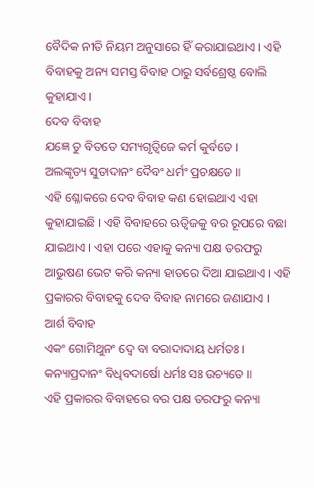ବୈଦିକ ନୀତି ନିୟମ ଅନୁସାରେ ହିଁ କରାଯାଇଥାଏ । ଏହି ବିବାହକୁ ଅନ୍ୟ ସମସ୍ତ ବିବାହ ଠାରୁ ସର୍ବଶ୍ରେଷ୍ଠ ବୋଲି କୁହାଯାଏ ।
ଦେବ ବିବାହ
ଯଜ୍ଞେ ତୁ ବିତତେ ସମ୍ୟଗୃତ୍ୱିଜେ କର୍ମ କୁର୍ବତେ ।
ଅଲଙ୍କୃତ୍ୟ ସୁତାଦାନଂ ଦୈବଂ ଧର୍ମଂ ପ୍ରଚକ୍ଷତେ ॥
ଏହି ଶ୍ଳୋକରେ ଦେବ ବିବାହ କଣ ହୋଇଥାଏ ଏହା କୁହାଯାଇଛି । ଏହି ବିବାହରେ ଋତ୍ୱିଜକୁ ବର ରୂପରେ ବଛା ଯାଇଥାଏ । ଏହା ପରେ ଏହାକୁ କନ୍ୟା ପକ୍ଷ ତରଫରୁ ଆଭୁଷଣ ଭେଟ କରି କନ୍ୟା ହାତରେ ଦିଆ ଯାଇଥାଏ । ଏହି ପ୍ରକାରର ବିବାହକୁ ଦେବ ବିବାହ ନାମରେ ଜଣାଯାଏ ।
ଆର୍ଶ ବିବାହ
ଏକଂ ଗୋମିଥୁନଂ ଦ୍ୱେ ବା ବରାଦାଦାୟ ଧର୍ମତଃ ।
କନ୍ୟାପ୍ରଦାନଂ ବିଧିବଦାର୍ଷୋ ଧର୍ମଃ ସଃ ଉଚ୍ୟତେ ॥
ଏହି ପ୍ରକାରର ବିବାହରେ ବର ପକ୍ଷ ତରଫରୁ କନ୍ୟା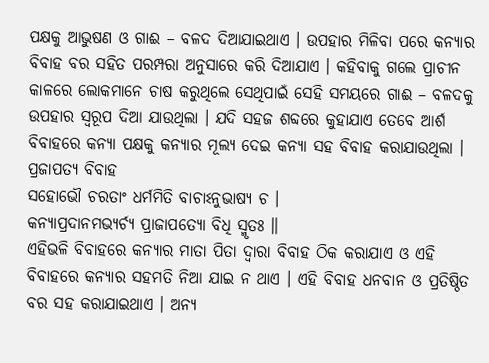ପକ୍ଷକୁ ଆଭୁଷଣ ଓ ଗାଈ – ବଳଦ ଦିଆଯାଇଥାଏ । ଉପହାର ମିଳିବା ପରେ କନ୍ୟାର ବିବାହ ବର ସହିତ ପରମ୍ପରା ଅନୁସାରେ କରି ଦିଆଯାଏ । କହିବାକୁ ଗଲେ ପ୍ରାଚୀନ କାଳରେ ଲୋକମାନେ ଚାଷ କରୁଥିଲେ ସେଥିପାଇଁ ସେହି ସମୟରେ ଗାଈ – ବଳଦକୁ ଉପହାର ସ୍ୱରୂପ ଦିଆ ଯାଉଥିଲା । ଯଦି ସହଜ ଶବ୍ଦରେ କୁହାଯାଏ ତେବେ ଆର୍ଶ ବିବାହରେ କନ୍ୟା ପକ୍ଷକୁ କନ୍ୟାର ମୂଲ୍ୟ ଦେଇ କନ୍ୟା ସହ ବିବାହ କରାଯାଉଥିଲା ।
ପ୍ରଜାପତ୍ୟ ବିବାହ
ସହୋଭୌ ଚରତାଂ ଧର୍ମମିତି ବାଚାଽନୁଭାଷ୍ୟ ଚ ।
କନ୍ୟାପ୍ରଦାନମଭ୍ୟର୍ଚ୍ଯ ପ୍ରାଜାପତ୍ୟୋ ବିଧି ସ୍ମୃତଃ ॥
ଏହିଭଳି ବିବାହରେ କନ୍ୟାର ମାତା ପିତା ଦ୍ଵାରା ବିବାହ ଠିକ କରାଯାଏ ଓ ଏହି ବିବାହରେ କନ୍ୟାର ସହମତି ନିଆ ଯାଇ ନ ଥାଏ । ଏହି ବିବାହ ଧନବାନ ଓ ପ୍ରତିଷ୍ଠିତ ବର ସହ କରାଯାଇଥାଏ । ଅନ୍ୟ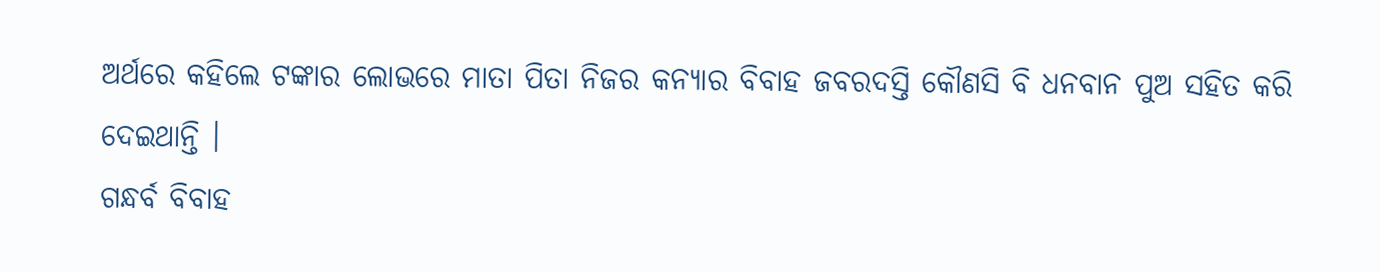ଅର୍ଥରେ କହିଲେ ଟଙ୍କାର ଲୋଭରେ ମାତା ପିତା ନିଜର କନ୍ୟାର ବିବାହ ଜବରଦସ୍ତି କୌଣସି ବି ଧନବାନ ପୁଅ ସହିତ କରି ଦେଇଥାନ୍ତି ।
ଗନ୍ଧର୍ବ ବିବାହ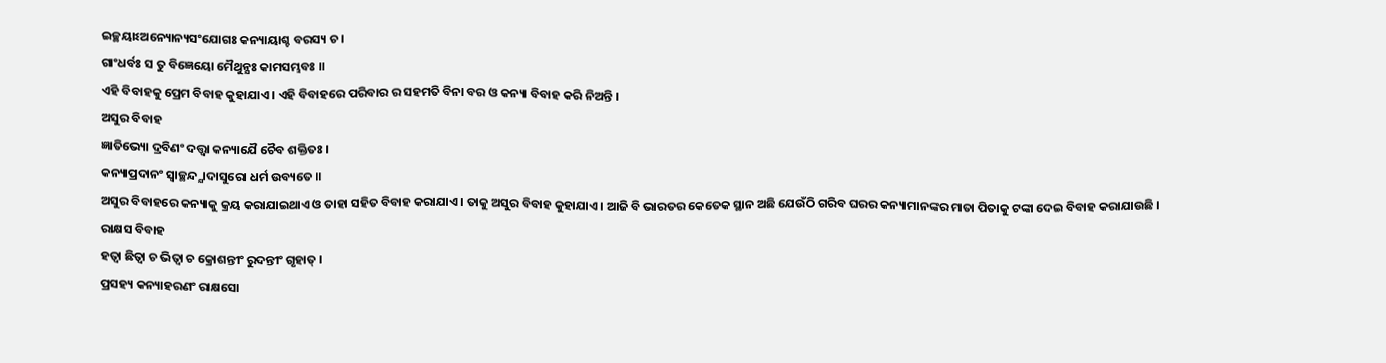ଇଚ୍ଛୟାଽଅନ୍ୟୋନ୍ୟସଂଯୋଗଃ କନ୍ୟାୟାଶ୍ଚ ବରସ୍ୟ ଚ ।
ଗାଂଧର୍ବଃ ସ ତୁ ବିଜ୍ଞେୟୋ ମୈଥୁନ୍ଯଃ କାମସମ୍ଭବଃ ॥
ଏହି ବିବାହକୁ ପ୍ରେମ ବିବାହ କୁହାଯାଏ । ଏହି ବିବାହରେ ପରିବାର ର ସହମତି ବିନା ବର ଓ କନ୍ୟା ବିବାହ କରି ନିଅନ୍ତି ।
ଅସୁର ବିବାହ
ଜ୍ଞାତିଭ୍ୟୋ ଦ୍ରବିଣଂ ଦତ୍ତ୍ୱା କନ୍ୟାଯୈ ଚୈବ ଶକ୍ତିତଃ ।
କନ୍ୟାପ୍ରଦାନଂ ସ୍ୱାଚ୍ଛନ୍ଦ୍ଯାଦାସୁରୋ ଧର୍ମ ଉବ୍ୟତେ ॥
ଅସୁର ବିବାହରେ କନ୍ୟାକୁ କ୍ରୟ କରାଯାଇଥାଏ ଓ ତାହା ସହିତ ବିବାହ କରାଯାଏ । ତାକୁ ଅସୁର ବିବାହ କୁହାଯାଏ । ଆଜି ବି ଭାରତର କେତେକ ସ୍ଥାନ ଅଛି ଯେଉଁଠି ଗରିବ ଘରର କନ୍ୟାମାନଙ୍କର ମାତା ପିତାକୁ ଟଙ୍କା ଦେଇ ବିବାହ କରାଯାଉଛି ।
ରାକ୍ଷସ ବିବାହ
ହତ୍ୱା ଛିତ୍ୱା ଚ ଭିତ୍ୱା ଚ କ୍ରୋଶନ୍ତୀଂ ରୁଦନ୍ତୀଂ ଗୃହାତ୍ ।
ପ୍ରସହ୍ୟ କନ୍ୟାହରଣଂ ରାକ୍ଷସୋ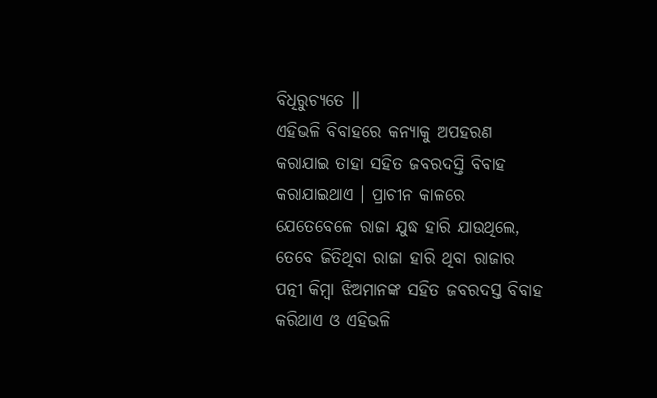ବିଧିରୁଚ୍ୟତେ ॥
ଏହିଭଳି ବିବାହରେ କନ୍ୟାକୁ ଅପହରଣ କରାଯାଇ ତାହା ସହିତ ଜବରଦସ୍ତି ବିବାହ କରାଯାଇଥାଏ । ପ୍ରାଚୀନ କାଳରେ ଯେତେବେଳେ ରାଜା ଯୁଦ୍ଧ ହାରି ଯାଉଥିଲେ, ତେବେ ଜିତିଥିବା ରାଜା ହାରି ଥିବା ରାଜାର ପତ୍ନୀ କିମ୍ବା ଝିଅମାନଙ୍କ ସହିତ ଜବରଦସ୍ତ ବିବାହ କରିଥାଏ ଓ ଏହିଭଳି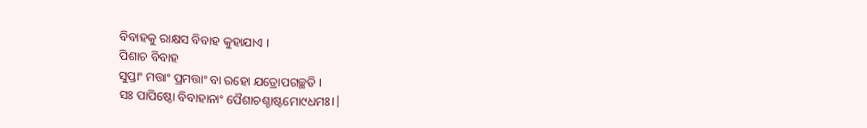ବିବାହକୁ ରାକ୍ଷସ ବିବାହ କୁହାଯାଏ ।
ପିଶାଚ ବିବାହ
ସୁପ୍ତାଂ ମତ୍ତାଂ ପ୍ରମତ୍ତାଂ ବା ରହୋ ଯତ୍ରୋପଗଚ୍ଛତି ।
ସଃ ପାପିଷ୍ଠୋ ବିବାହାନାଂ ପୈଶାଚଶ୍ଚାଷ୍ଟମୋ୯ଧମଃ।|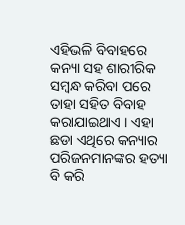ଏହିଭଳି ବିବାହରେ କନ୍ୟା ସହ ଶାରୀରିକ ସମ୍ବନ୍ଧ କରିବା ପରେ ତାହା ସହିତ ବିବାହ କରାଯାଇଥାଏ । ଏହା ଛଡା ଏଥିରେ କନ୍ୟାର ପରିଜନମାନଙ୍କର ହତ୍ୟା ବି କରି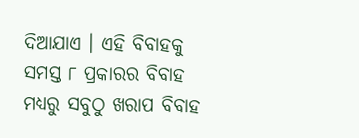ଦିଆଯାଏ । ଏହି ବିବାହକୁ ସମସ୍ତ ୮ ପ୍ରକାରର ବିବାହ ମଧ୍ୟରୁ ସବୁଠୁ ଖରାପ ବିବାହ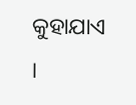କୁହାଯାଏ ।